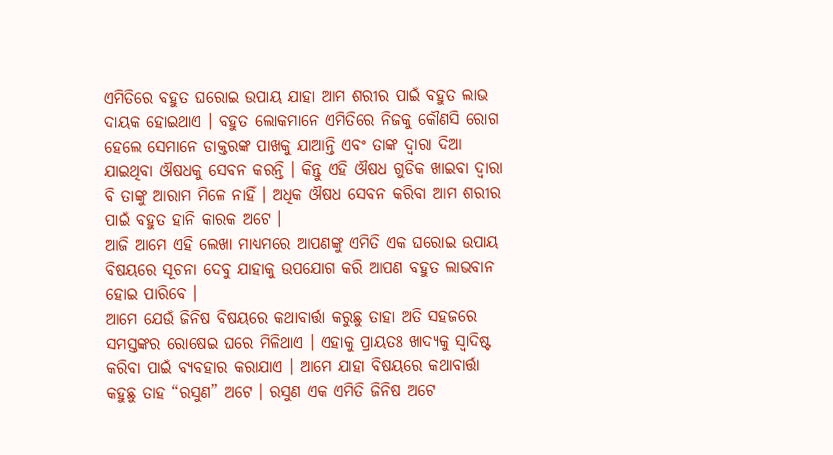ଏମିତିରେ ବହୁତ ଘରୋଇ ଉପାୟ ଯାହା ଆମ ଶରୀର ପାଇଁ ବହୁତ ଲାଭ ଦାୟକ ହୋଇଥାଏ । ବହୁତ ଲୋକମାନେ ଏମିତିରେ ନିଜକୁ କୌଣସି ରୋଗ ହେଲେ ସେମାନେ ଡାକ୍ତରଙ୍କ ପାଖକୁ ଯାଆନ୍ତି ଏବଂ ତାଙ୍କ ଦ୍ଵାରା ଦିଆ ଯାଇଥିବା ଔଷଧକୁ ସେବନ କରନ୍ତି । କିନ୍ତୁ ଏହି ଔଷଧ ଗୁଡିକ ଖାଇବା ଦ୍ଵାରା ବି ତାଙ୍କୁ ଆରାମ ମିଳେ ନାହିଁ । ଅଧିକ ଔଷଧ ସେବନ କରିବା ଆମ ଶରୀର ପାଇଁ ବହୁତ ହାନି କାରକ ଅଟେ ।
ଆଜି ଆମେ ଏହି ଲେଖା ମାଧ୍ୟମରେ ଆପଣଙ୍କୁ ଏମିତି ଏକ ଘରୋଇ ଉପାୟ ବିଷୟରେ ସୂଚନା ଦେବୁ ଯାହାକୁ ଉପଯୋଗ କରି ଆପଣ ବହୁତ ଲାଭବାନ ହୋଇ ପାରିବେ ।
ଆମେ ଯେଉଁ ଜିନିଷ ବିଷୟରେ କଥାବାର୍ତ୍ତା କରୁଛୁ ତାହା ଅତି ସହଜରେ ସମସ୍ତଙ୍କର ରୋଷେଇ ଘରେ ମିଳିଥାଏ । ଏହାକୁ ପ୍ରାୟତଃ ଖାଦ୍ୟକୁ ସ୍ଵାଦିଷ୍ଟ କରିବା ପାଇଁ ବ୍ୟବହାର କରାଯାଏ । ଆମେ ଯାହା ବିଷୟରେ କଥାବାର୍ତ୍ତା କହୁଛୁ ତାହ “ରସୁଣ” ଅଟେ । ରସୁଣ ଏକ ଏମିତି ଜିନିଷ ଅଟେ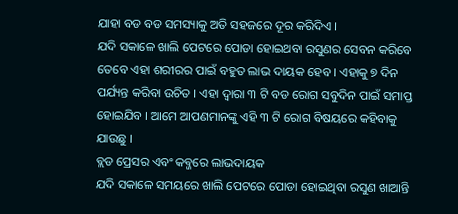ଯାହା ବଡ ବଡ ସମସ୍ୟାକୁ ଅତି ସହଜରେ ଦୂର କରିଦିଏ ।
ଯଦି ସକାଳେ ଖାଲି ପେଟରେ ପୋଡା ହୋଇଥବା ରସୁଣର ସେବନ କରିବେ ତେବେ ଏହା ଶରୀରର ପାଇଁ ବହୁତ ଲାଭ ଦାୟକ ହେବ । ଏହାକୁ ୭ ଦିନ ପର୍ଯ୍ୟନ୍ତ କରିବା ଉଚିତ । ଏହା ଦ୍ଵାରା ୩ ଟି ବଡ ରୋଗ ସବୁଦିନ ପାଇଁ ସମାପ୍ତ ହୋଇଯିବ । ଆମେ ଆପଣମାନଙ୍କୁ ଏହି ୩ ଟି ରୋଗ ବିଷୟରେ କହିବାକୁ ଯାଉଛୁ ।
ବ୍ଲଡ ପ୍ରେସର ଏବଂ କବ୍ଜରେ ଲାଭଦାୟକ
ଯଦି ସକାଳେ ସମୟରେ ଖାଲି ପେଟରେ ପୋଡା ହୋଇଥିବା ରସୁଣ ଖାଆନ୍ତି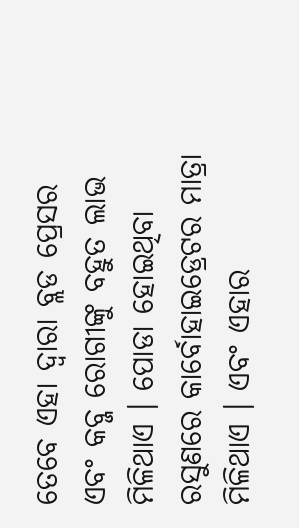ତେବେ ଏହା ଦ୍ଵାରା ବ୍ଲଡ ପ୍ରେସର ଏବଂ କବ୍ଜ ରୋଗୀଙ୍କୁ ବହୁତ ଲାଭ ମିଳିଥାଏ । ପୋଡା ହୋଇଥିବା ରସୁଣରେ କାର୍ବୋହାଇଡ୍ରେଟର ମାତ୍ରା ମିଳିଥାଏ । ଏବଂ ଏହାର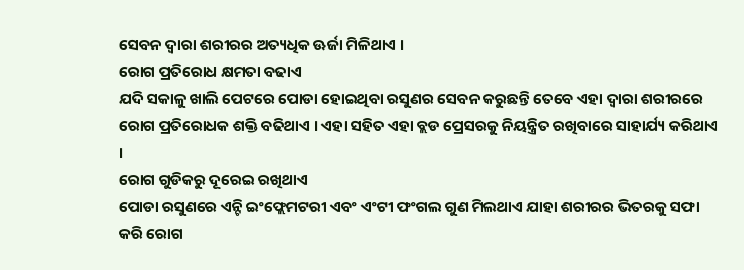ସେବନ ଦ୍ଵାରା ଶରୀରର ଅତ୍ୟଧିକ ଊର୍ଜା ମିଳିଥାଏ ।
ରୋଗ ପ୍ରତିରୋଧ କ୍ଷମତା ବଢାଏ
ଯଦି ସକାଳୁ ଖାଲି ପେଟରେ ପୋଡା ହୋଇଥିବା ରସୁଣର ସେବନ କରୁଛନ୍ତି ତେବେ ଏହା ଦ୍ଵାରା ଶରୀରରେ ରୋଗ ପ୍ରତିରୋଧକ ଶକ୍ତି ବଢିଥାଏ । ଏହା ସହିତ ଏହା ବ୍ଲଡ ପ୍ରେସରକୁ ନିୟନ୍ତ୍ରିତ ରଖିବାରେ ସାହାର୍ଯ୍ୟ କରିଥାଏ ।
ରୋଗ ଗୁଡିକରୁ ଦୂରେଇ ରଖିଥାଏ
ପୋଡା ରସୁଣରେ ଏନ୍ଟି ଇଂଫ୍ଲେମଟରୀ ଏବଂ ଏଂଟୀ ଫଂଗଲ ଗୁଣ ମିଲଥାଏ ଯାହା ଶରୀରର ଭିତରକୁ ସଫା କରି ରୋଗ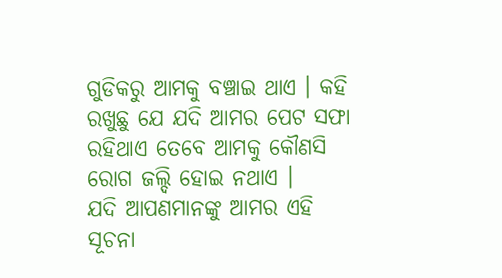ଗୁଡିକରୁ ଆମକୁ ବଞ୍ଚାଇ ଥାଏ । କହି ରଖୁଛୁ ଯେ ଯଦି ଆମର ପେଟ ସଫା ରହିଥାଏ ତେବେ ଆମକୁ କୌଣସି ରୋଗ ଜଲ୍ଦି ହୋଇ ନଥାଏ ।
ଯଦି ଆପଣମାନଙ୍କୁ ଆମର ଏହି ସୂଚନା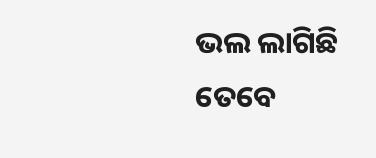ଭଲ ଲାଗିଛି ତେବେ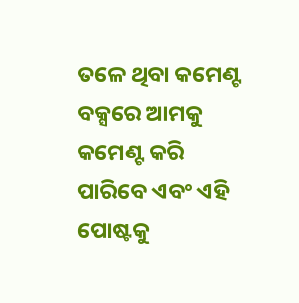ତଳେ ଥିବା କମେଣ୍ଟ ବକ୍ସରେ ଆମକୁ କମେଣ୍ଟ କରି ପାରିବେ ଏବଂ ଏହି ପୋଷ୍ଟକୁ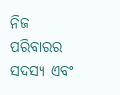ନିଜ ପରିବାରର ସଦସ୍ୟ ଏବଂ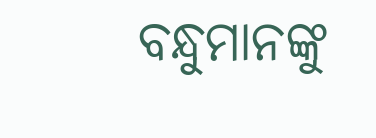ବନ୍ଧୁମାନଙ୍କୁ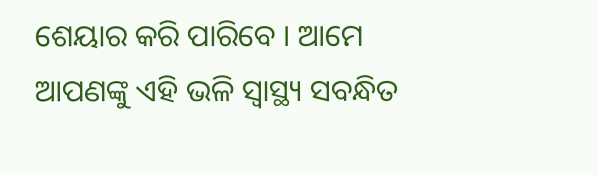ଶେୟାର କରି ପାରିବେ । ଆମେ ଆପଣଙ୍କୁ ଏହି ଭଳି ସ୍ୱାସ୍ଥ୍ୟ ସବନ୍ଧିତ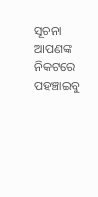ସୂଚନା ଆପଣଙ୍କ ନିକଟରେ ପହଞ୍ଚାଇବୁ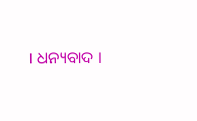। ଧନ୍ୟବାଦ ।